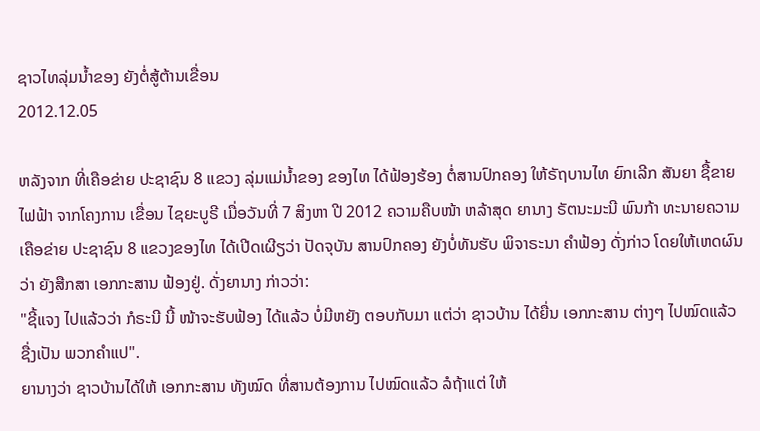ຊາວໄທລຸ່ມນໍ້າຂອງ ຍັງຕໍ່ສູ້ຕ້ານເຂື່ອນ
2012.12.05

ຫລັງຈາກ ທີ່ເຄືອຂ່າຍ ປະຊາຊົນ 8 ແຂວງ ລຸ່ມແມ່ນໍ້າຂອງ ຂອງໄທ ໄດ້ຟ້ອງຮ້ອງ ຕໍ່ສານປົກຄອງ ໃຫ້ຣັຖບານໄທ ຍົກເລີກ ສັນຍາ ຊື້ຂາຍ ໄຟຟ້າ ຈາກໂຄງການ ເຂື່ອນ ໄຊຍະບູຣີ ເມື່ອວັນທີ່ 7 ສິງຫາ ປີ 2012 ຄວາມຄືບໜ້າ ຫລ້າສຸດ ຍານາງ ຣັຕນະມະນີ ພົນກ້າ ທະນາຍຄວາມ ເຄືອຂ່າຍ ປະຊາຊົນ 8 ແຂວງຂອງໄທ ໄດ້ເປີດເຜີຽວ່າ ປັດຈຸບັນ ສານປົກຄອງ ຍັງບໍ່ທັນຮັບ ພິຈາຣະນາ ຄໍາຟ້ອງ ດັ່ງກ່າວ ໂດຍໃຫ້ເຫດຜົນວ່າ ຍັງສືກສາ ເອກກະສານ ຟ້ອງຢູ່. ດັ່ງຍານາງ ກ່າວວ່າ:
"ຊີ້ແຈງ ໄປແລ້ວວ່າ ກໍຣະນີ ນີ້ ໜ້າຈະຮັບຟ້ອງ ໄດ້ແລ້ວ ບໍ່ມີຫຍັງ ຕອບກັບມາ ແຕ່ວ່າ ຊາວບ້ານ ໄດ້ຍື່ນ ເອກກະສານ ຕ່າງໆ ໄປໝົດແລ້ວ ຊື່ງເປັນ ພວກຄໍາແປ".
ຍານາງວ່າ ຊາວບ້ານໄດ້ໃຫ້ ເອກກະສານ ທັງໝົດ ທີ່ສານຕ້ອງການ ໄປໝົດແລ້ວ ລໍຖ້າແຕ່ ໃຫ້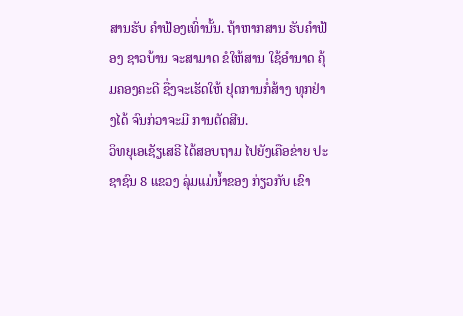ສານຮັບ ຄໍາຟ້ອງເທົ່ານັ້ນ. ຖ້າຫາກສານ ຮັບຄໍາຟ້ອງ ຊາວບ້ານ ຈະສາມາດ ຂໍໃຫ້ສານ ໃຊ້ອໍານາດ ຄຸ້ມຄອງຄະດີ ຊື່ງຈະເຮັດໃຫ້ ຢຸດການກໍ່ສ້າງ ທຸກຢ່າງໄດ້ ຈົນກ່ວາຈະມີ ການຕັດສີນ.
ວິທຍຸເອເຊັຽເສຣີ ໄດ້ສອບຖາມ ໄປຍັງເຄືອຂ່າຍ ປະຊາຊົນ 8 ແຂວງ ລຸ່ມແມ່ນໍ້າຂອງ ກ່ຽວກັບ ເຂົາ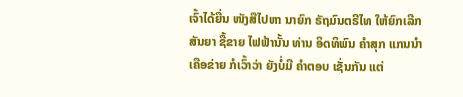ເຈົ້າໄດ້ຍື່ນ ໜັງສືໄປຫາ ນາຍົກ ຣັຖມົນຕຣີໄທ ໃຫ້ຍົກເລີກ ສັນຍາ ຊື້ຂາຍ ໄຟຟ້ານັ້ນ ທ່ານ ອິດທິພົນ ຄໍາສຸກ ແກນນໍາ ເຄືອຂ່າຍ ກໍເວົ້າວ່າ ຍັງບໍ່ມີ ຄໍາຕອບ ເຊັ່ນກັນ ແຕ່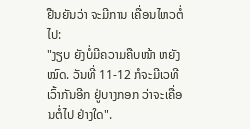ຢືນຍັນວ່າ ຈະມີການ ເຄື່ອນໄຫວຕໍ່ໄປ:
"ງຽບ ຍັງບໍ່ມີຄວາມຄືບໜ້າ ຫຍັງໝົດ. ວັນທີ່ 11-12 ກໍຈະມີເວທີ ເວົ້າກັນອີກ ຢູ່ບາງກອກ ວ່າຈະເຄື່ອນຕໍ່ໄປ ຢ່າງໃດ".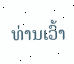ທ່ານເວົ້າ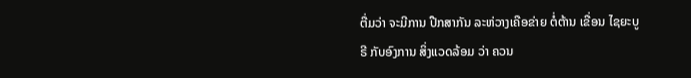ຕື່ມວ່າ ຈະມີການ ປືກສາກັນ ລະຫ່ວາງເຄືອຂ່າຍ ຕໍ່ຕ້ານ ເຂື່ອນ ໄຊຍະບູຣີ ກັບອົງການ ສິ່ງແວດລ້ອມ ວ່າ ຄວນ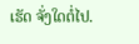ເຮັດ ຈັ່ງໃດຕໍ່ໄປ.